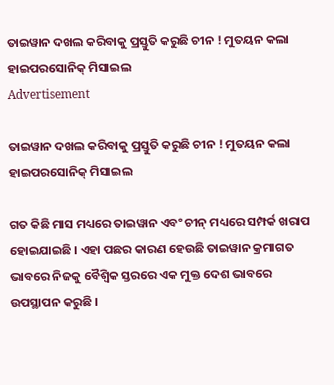ତାଇୱାନ ଦଖଲ କରିବାକୁ ପ୍ରସ୍ତୁତି କରୁଛି ଚୀନ ! ମୁତୟନ କଲା ହାଇପରସୋନିକ୍ ମିସାଇଲ
Advertisement

ତାଇୱାନ ଦଖଲ କରିବାକୁ ପ୍ରସ୍ତୁତି କରୁଛି ଚୀନ ! ମୁତୟନ କଲା ହାଇପରସୋନିକ୍ ମିସାଇଲ

ଗତ କିଛି ମାସ ମଧ୍ୟରେ ତାଇୱାନ ଏବଂ ଚୀନ୍ ମଧ୍ୟରେ ସମ୍ପର୍କ ଖରାପ ହୋଇଯାଇଛି । ଏହା ପଛର କାରଣ ହେଉଛି ତାଇୱାନ କ୍ରମାଗତ ଭାବରେ ନିଜକୁ ବୈଶ୍ୱିକ ସ୍ତରରେ ଏକ ମୁକ୍ତ ଦେଶ ଭାବରେ ଉପସ୍ଥାପନ କରୁଛି ।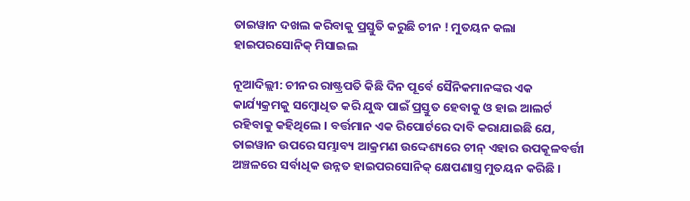ତାଇୱାନ ଦଖଲ କରିବାକୁ ପ୍ରସ୍ତୁତି କରୁଛି ଚୀନ ! ମୁତୟନ କଲା ହାଇପରସୋନିକ୍ ମିସାଇଲ

ନୂଆଦିଲ୍ଲୀ: ଚୀନର ରାଷ୍ଟ୍ରପତି କିଛି ଦିନ ପୂର୍ବେ ସୈନିକମାନଙ୍କର ଏକ କାର୍ଯ୍ୟକ୍ରମକୁ ସମ୍ବୋଧିତ କରି ଯୁଦ୍ଧ ପାଇଁ ପ୍ରସ୍ତୁତ ହେବାକୁ ଓ ହାଇ ଆଲର୍ଟ ରହିବାକୁ କହିଥିଲେ । ବର୍ତ୍ତମାନ ଏକ ରିପୋର୍ଟରେ ଦାବି କରାଯାଇଛି ଯେ, ତାଇୱାନ ଉପରେ ସମ୍ଭାବ୍ୟ ଆକ୍ରମଣ ଉଦ୍ଦେଶ୍ୟରେ ଚୀନ୍ ଏହାର ଉପକୂଳବର୍ତ୍ତୀ ଅଞ୍ଚଳରେ ସର୍ବାଧିକ ଉନ୍ନତ ହାଇପରସୋନିକ୍ କ୍ଷେପଣାସ୍ତ୍ର ମୁତୟନ କରିଛି ।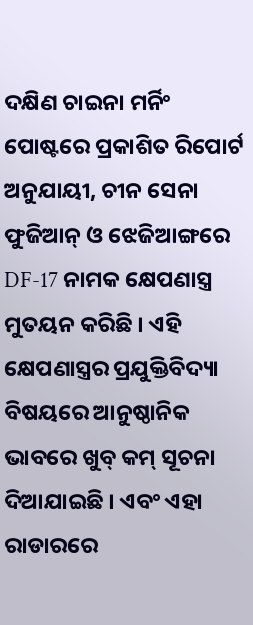ଦକ୍ଷିଣ ଚାଇନା ମର୍ନିଂ ପୋଷ୍ଟରେ ପ୍ରକାଶିତ ରିପୋର୍ଟ ଅନୁଯାୟୀ, ଚୀନ ସେନା ଫୁଜିଆନ୍ ଓ ଝେଜିଆଙ୍ଗରେ DF-17 ନାମକ କ୍ଷେପଣାସ୍ତ୍ର ମୁତୟନ କରିଛି । ଏହି କ୍ଷେପଣାସ୍ତ୍ରର ପ୍ରଯୁକ୍ତିବିଦ୍ୟା ବିଷୟରେ ଆନୁଷ୍ଠାନିକ ଭାବରେ ଖୁବ୍ କମ୍ ସୂଚନା ଦିଆଯାଇଛି । ଏବଂ ଏହା ରାଡାରରେ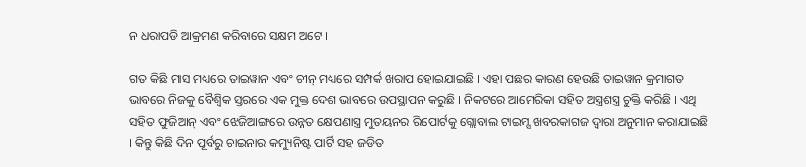ନ ଧରାପଡି ଆକ୍ରମଣ କରିବାରେ ସକ୍ଷମ ଅଟେ ।

ଗତ କିଛି ମାସ ମଧ୍ୟରେ ତାଇୱାନ ଏବଂ ଚୀନ୍ ମଧ୍ୟରେ ସମ୍ପର୍କ ଖରାପ ହୋଇଯାଇଛି । ଏହା ପଛର କାରଣ ହେଉଛି ତାଇୱାନ କ୍ରମାଗତ ଭାବରେ ନିଜକୁ ବୈଶ୍ୱିକ ସ୍ତରରେ ଏକ ମୁକ୍ତ ଦେଶ ଭାବରେ ଉପସ୍ଥାପନ କରୁଛି । ନିକଟରେ ଆମେରିକା ସହିତ ଅସ୍ତ୍ରଶସ୍ତ୍ର ଚୁକ୍ତି କରିଛି । ଏଥି ସହିତ ଫୁଜିଆନ୍ ଏବଂ ଝେଜିଆଙ୍ଗରେ ଉନ୍ନତ କ୍ଷେପଣାସ୍ତ୍ର ମୁତୟନର ରିପୋର୍ଟକୁ ଗ୍ଲୋବାଲ ଟାଇମ୍ସ ଖବରକାଗଜ ଦ୍ୱାରା ଅନୁମାନ କରାଯାଇଛି । କିନ୍ତୁ କିଛି ଦିନ ପୂର୍ବରୁ ଚାଇନାର କମ୍ୟୁନିଷ୍ଟ ପାର୍ଟି ସହ ଜଡିତ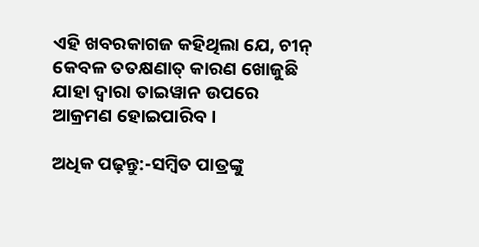ଏହି ଖବରକାଗଜ କହିଥିଲା ଯେ, ଚୀନ୍ କେବଳ ତତକ୍ଷଣାତ୍ କାରଣ ଖୋଜୁଛି ଯାହା ଦ୍ୱାରା ତାଇୱାନ ଉପରେ ଆକ୍ରମଣ ହୋଇପାରିବ ।

ଅଧିକ ପଢ଼ନ୍ତୁ:-ସମ୍ୱିତ ପାତ୍ରଙ୍କୁ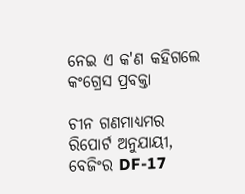ନେଇ ଏ କ'ଣ କହିଗଲେ କଂଗ୍ରେସ ପ୍ରବକ୍ତା

ଚୀନ ଗଣମାଧ୍ୟମର ରିପୋର୍ଟ ଅନୁଯାୟୀ, ବେଜିଂର DF-17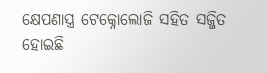କ୍ଷେପଣାସ୍ତ୍ର ଟେକ୍ନୋଲୋଜି ସହିତ ସଜ୍ଜିତ ହୋଇଛି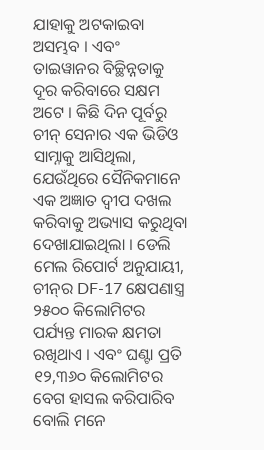ଯାହାକୁ ଅଟକାଇବା ଅସମ୍ଭବ । ଏବଂ ତାଇୱାନର ବିଚ୍ଛିନ୍ନତାକୁ ଦୂର କରିବାରେ ସକ୍ଷମ ଅଟେ । କିଛି ଦିନ ପୂର୍ବରୁ ଚୀନ୍ ସେନାର ଏକ ଭିଡିଓ ସାମ୍ନାକୁ ଆସିଥିଲା, ଯେଉଁଥିରେ ସୈନିକମାନେ ଏକ ଅଜ୍ଞାତ ଦ୍ୱୀପ ଦଖଲ କରିବାକୁ ଅଭ୍ୟାସ କରୁଥିବା ଦେଖାଯାଇଥିଲା । ଡେଲି ମେଲ ରିପୋର୍ଟ ଅନୁଯାୟୀ, ଚୀନ୍‌ର DF-17 କ୍ଷେପଣାସ୍ତ୍ର ୨୫୦୦ କିଲୋମିଟର ପର୍ଯ୍ୟନ୍ତ ମାରକ କ୍ଷମତା ରଖିଥାଏ । ଏବଂ ଘଣ୍ଟା ପ୍ରତି ୧୨,୩୬୦ କିଲୋମିଟର ବେଗ ହାସଲ କରିପାରିବ ବୋଲି ମନେ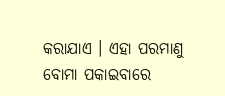କରାଯାଏ । ଏହା ପରମାଣୁ ବୋମା ପକାଇବାରେ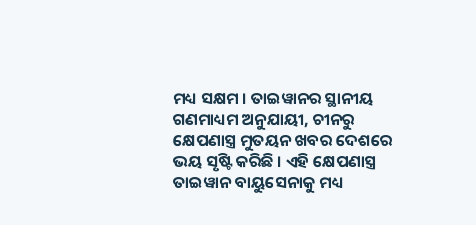ମଧ୍ୟ ସକ୍ଷମ । ତାଇୱାନର ସ୍ଥାନୀୟ ଗଣମାଧ୍ୟମ ଅନୁଯାୟୀ, ଚୀନରୁ କ୍ଷେପଣାସ୍ତ୍ର ମୁତୟନ ଖବର ଦେଶରେ ଭୟ ସୃଷ୍ଟି କରିଛି । ଏହି କ୍ଷେପଣାସ୍ତ୍ର ତାଇୱାନ ବାୟୁସେନାକୁ ମଧ୍ୟ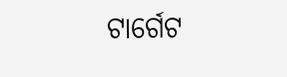ଟାର୍ଗେଟ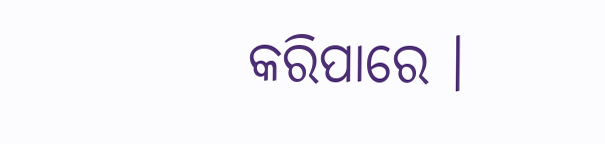କରିପାରେ ।